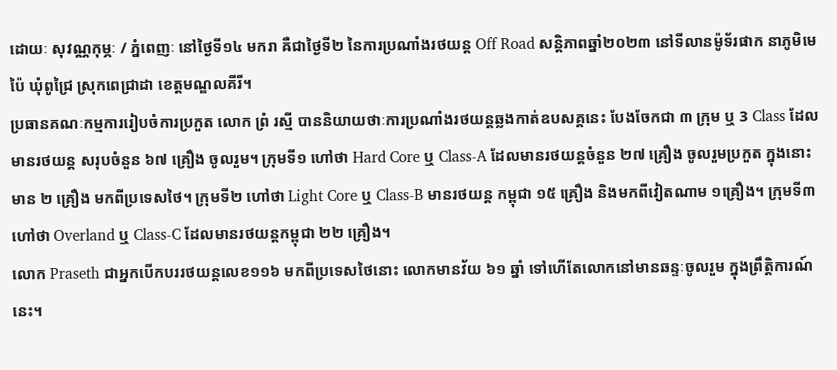ដោយៈ សុវណ្ណកុម្ភៈ / ភ្នំពេញៈ នៅថ្ងៃទី១៤ មករា ឝឺជាថ្ងៃទី២ នៃការប្រណាំងរថយន្ដ Off Road សន្ដិភាពឆ្នាំ២០២៣ នៅទីលានម៉ូទ័រផាក នាភូមិមេប៉ៃ ឃុំពូជ្រៃ ស្រុកពេជ្រាដា ខេត្តមណ្ឌលគីរី។
ប្រធានគណៈកម្មការរៀបចំការប្រកួត លោក ព្រំ រស្មី បាននិយាយថាៈការប្រណាំងរថយន្ដឆ្លងកាត់ឧបសគ្គនេះ បែងចែកជា ៣ ក្រុម ឬ 3 Class ដែលមានរថយន្ដ សរុបចំនួន ៦៧ គ្រឿង ចូលរួម។ ក្រុមទី១ ហៅថា Hard Core ឬ Class-A ដែលមានរថយន្ដចំនួន ២៧ គ្រឿង ចូលរួមប្រកួត ក្នុងនោះមាន ២ គ្រឿង មកពីប្រទេសថៃ។ ក្រុមទី២ ហៅថា Light Core ឬ Class-B មានរថយន្ដ កម្ពុជា ១៥ គ្រឿង និងមកពីវៀតណាម ១គ្រឿង។ ក្រុមទី៣ ហៅថា Overland ឬ Class-C ដែលមានរថយន្ដកម្ពុជា ២២ គ្រឿង។
លោក Praseth ជាអ្នកបើកបររថយន្ដលេខ១១៦ មកពីប្រទេសថៃនោះ លោកមានវ័យ ៦១ ឆ្នាំ ទៅហើតែលោកនៅមានឆន្ទៈចូលរួម ក្នុងព្រឹត្តិការណ៍នេះ។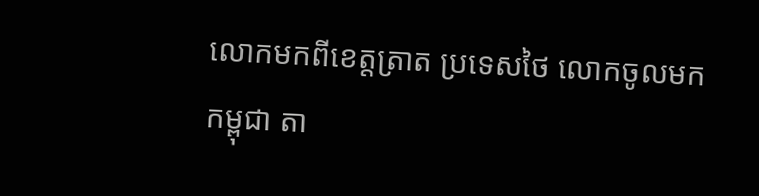លោកមកពីខេត្តត្រាត ប្រទេសថៃ លោកចូលមកកម្ពុជា តា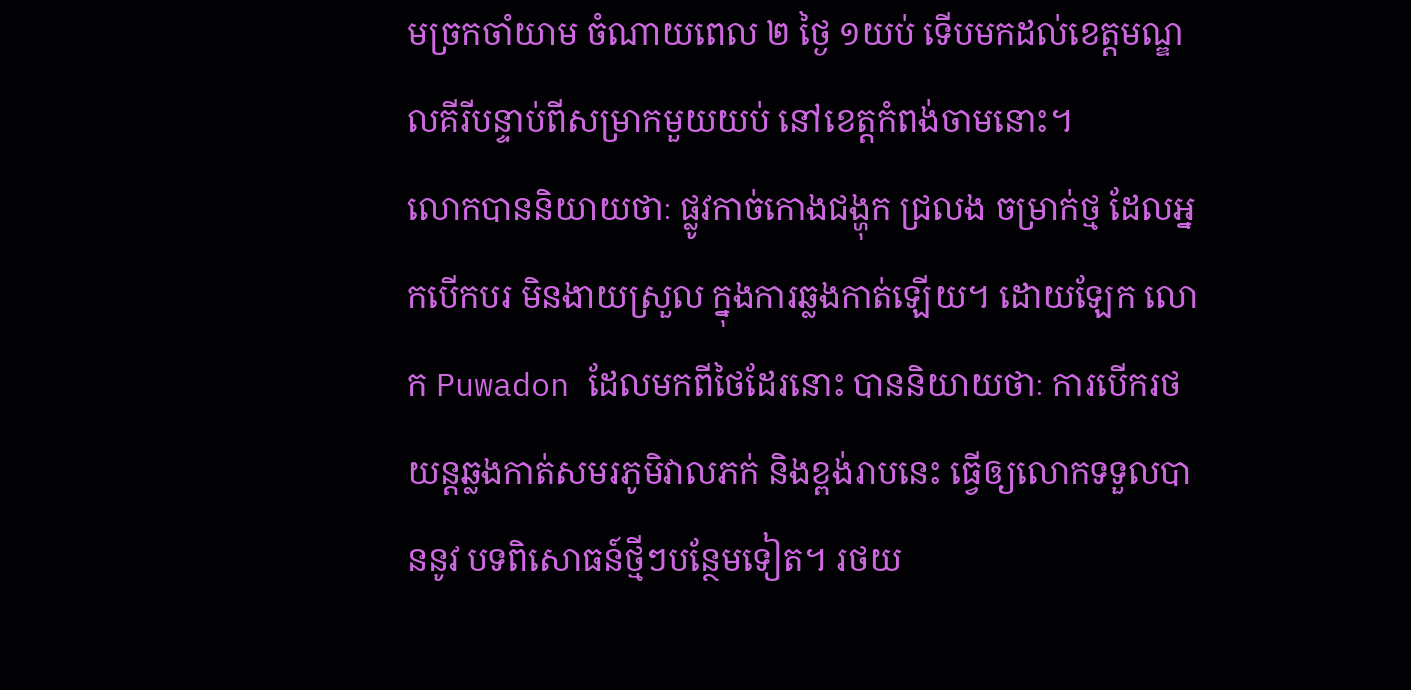មច្រកចាំយាម ចំណាយពេល ២ ថ្ងៃ ១យប់ ទើបមកដល់ខេត្តមណ្ឌលគីរីបន្ទាប់ពីសម្រាកមួយយប់ នៅខេត្តកំពង់ចាមនោះ។
លោកបាននិយាយថាៈ ផ្លូវកាច់កោងជង្ហុក ជ្រលង ចម្រាក់ថ្ម ដែលអ្នកបើកបរ មិនងាយស្រួល ក្នុងការឆ្លងកាត់ឡើយ។ ដោយឡែក លោក Puwadon ដែលមកពីថៃដែរនោះ បាននិយាយថាៈ ការបើករថយន្ដឆ្លងកាត់សមរភូមិវាលភក់ និងខ្ពង់រាបនេះ ធ្វើឲ្យលោកទទួលបាននូវ បទពិសោធន៍ថ្មីៗបន្ថែមទៀត។ រថយ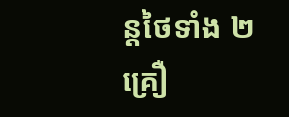ន្ដថៃទាំង ២ គ្រឿ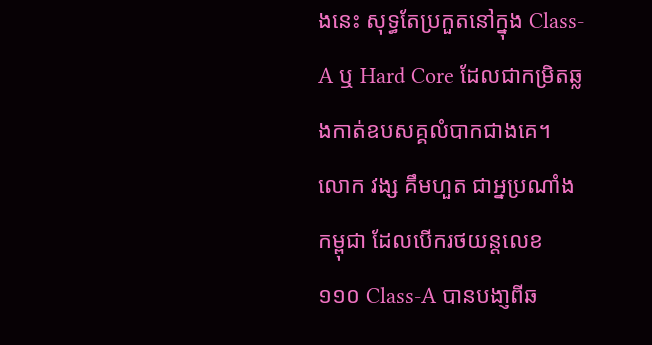ងនេះ សុទ្ធតែប្រកួតនៅក្នុង Class-A ឬ Hard Core ដែលជាកម្រិតឆ្លងកាត់ឧបសគ្គលំបាកជាងគេ។
លោក វង្ស គឹមហួត ជាអ្នប្រណាំងកម្ពុជា ដែលបើករថយន្ដលេខ ១១០ Class-A បានបងា្ញពីឆ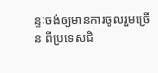ន្ទៈចង់ឲ្យមានការចូលរួមច្រើន ពីប្រទេសជិ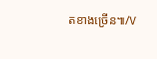តខាងច្រើន៕/V